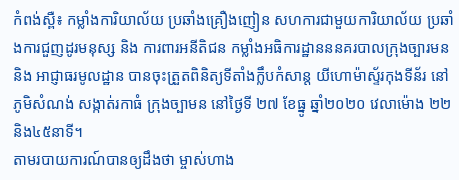កំពង់ស្ពឺ៖ កម្លាំងការិយាល័យ ប្រឆាំងគ្រឿងញៀន សហការជាមួយការិយាល័យ ប្រឆាំងការជួញដូរមនុស្ស និង ការពារអនីតិជន កម្លាំងអធិការដ្ឋានននគរបាលក្រុងច្បារមន និង អាជ្ញាធរមូលដ្ឋាន បានចុះត្រួតពិនិត្យទីតាំងក្លឹបកំសាន្ត យីហោម៉ាស្ទ័រកុងទីន័រ នៅ ភូមិសំណង់ សង្កាត់រកាធំ ក្រុងច្បាមន នៅថ្ងៃទី ២៧ ខែធ្នូ ឆ្នាំ២០២០ វេលាម៉ោង ២២និង៤៥នាទី។
តាមរបាយការណ៍បានឲ្យដឹងថា ម្ចាស់ហាង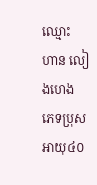ឈ្មោះ ហាន លៀងហេង ភេទប្រុស អាយុ៤០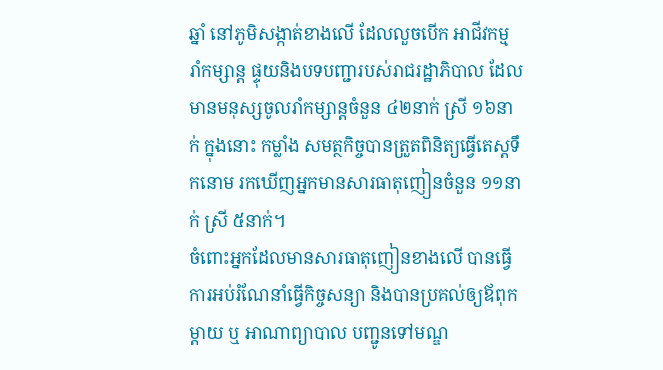ឆ្នាំ នៅភូមិសង្កាត់ខាងលើ ដែលលួចបើក អាជីវកម្ម រាំកម្សាន្ត ផ្ទុយនិងបទបញ្ជារបស់រាជរដ្ឋាភិបាល ដែលមានមនុស្សចូលរាំកម្សាន្តចំនួន ៤២នាក់ ស្រី ១៦នាក់ ក្នុងនោះ កម្លាំង សមត្ថកិច្ចបានត្រួតពិនិត្យធ្វើតេស្តទឹកនោម រកឃើញអ្នកមានសារធាតុញៀនចំនួន ១១នាក់ ស្រី ៥នាក់។
ចំពោះអ្នកដែលមានសារធាតុញៀនខាងលើ បានធ្វើការអប់រំណែនាំធ្វើកិច្ចសន្យា និងបានប្រគល់ឲ្យឪពុកម្ដាយ ឬ អាណាព្យាបាល បញ្ជូនទៅមណ្ឌ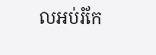លអប់រំកែ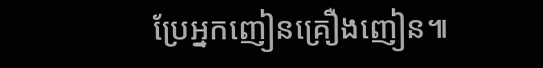ប្រែអ្នកញៀនគ្រឿងញៀន៕